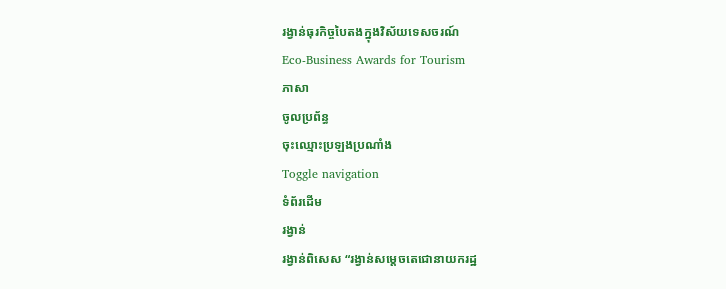រង្វាន់ធុរកិច្ចបៃតងក្នុងវិស័យទេសចរណ៍
Eco-Business Awards for Tourism
ភាសា
ចូលប្រព័ន្ធ
ចុះឈ្មោះប្រឡងប្រណាំង
Toggle navigation
ទំព័រដើម
រង្វាន់
រង្វាន់ពិសេស “រង្វាន់សម្តេចតេជោនាយករដ្ឋ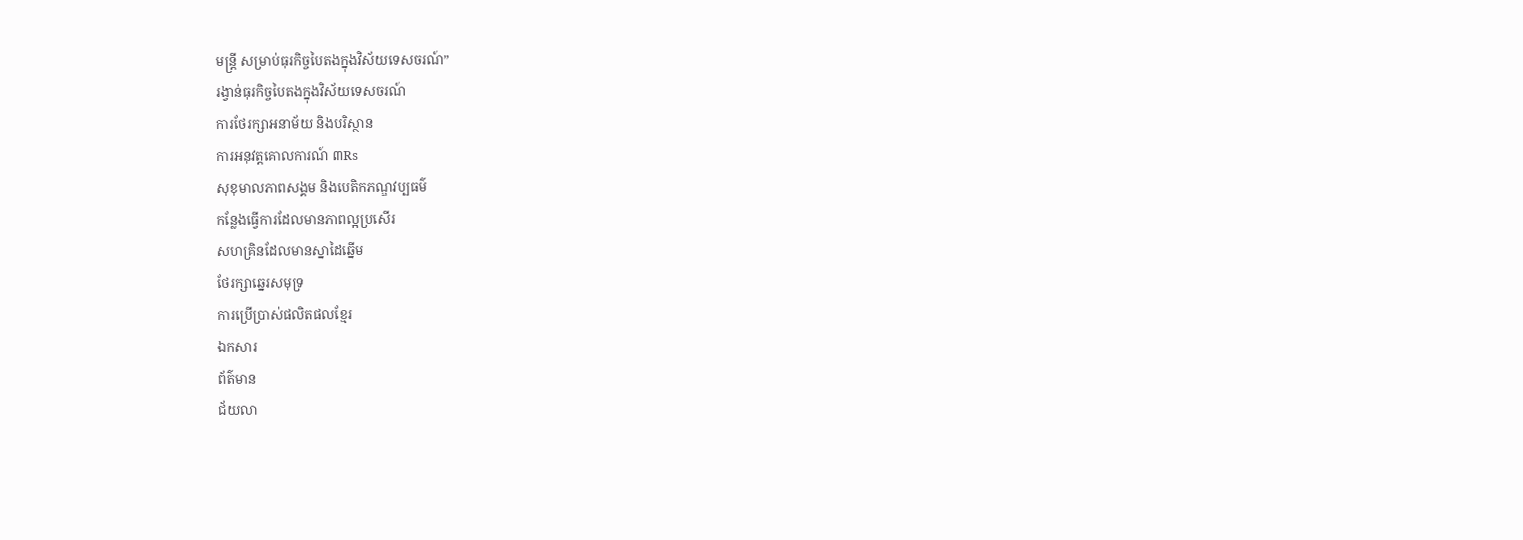មន្ត្រី សម្រាប់ធុរកិច្ចបៃតងក្នុងវិស័យទេសចរណ៍”
រង្វាន់ធុរកិច្ចបៃតងក្នុងវិស័យទេសចរណ៍
ការថែរក្សាអនាម័យ និងបរិស្ថាន
ការអនុវត្តគោលការណ៍ ៣Rs
សុខុមាលភាពសង្គម និងបេតិកភណ្ឌវប្បធម៌
កន្លែងធ្វើការដែលមានភាពល្អប្រសើរ
សហគ្រិនដែលមានស្នាដៃឆ្នើម
ថែរក្សាឆ្នេរសមុទ្រ
ការប្រើប្រាស់ផលិតផលខ្មែរ
ឯកសារ
ព័ត៌មាន
ជ័យលា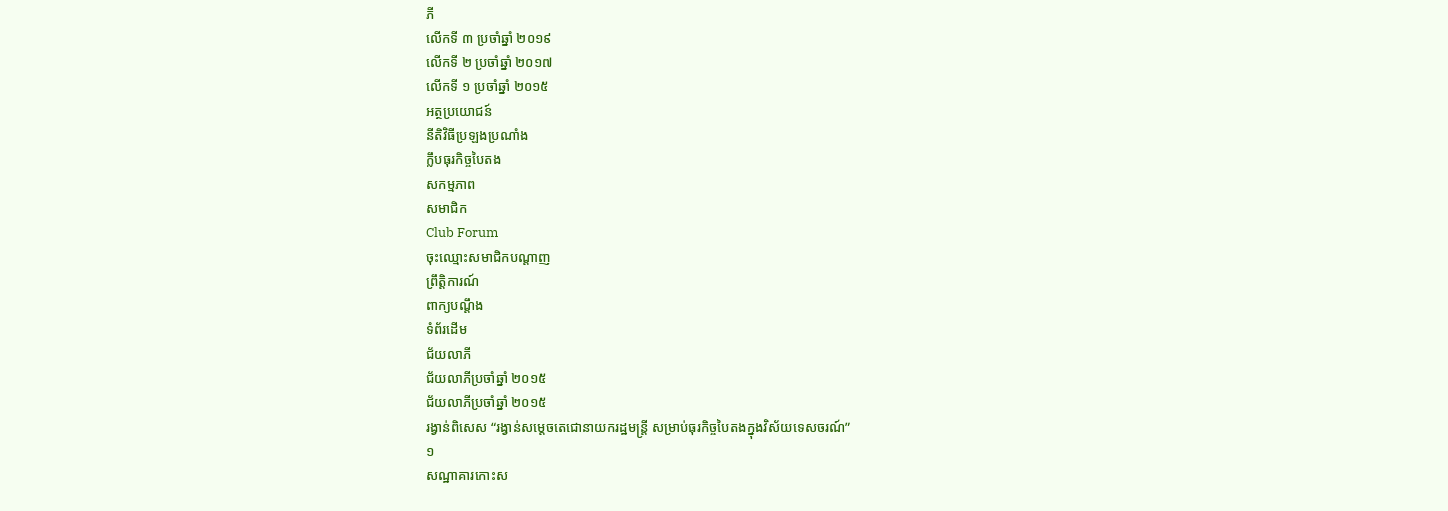ភី
លើកទី ៣ ប្រចាំឆ្នាំ ២០១៩
លើកទី ២ ប្រចាំឆ្នាំ ២០១៧
លើកទី ១ ប្រចាំឆ្នាំ ២០១៥
អត្ថប្រយោជន៍
នីតិវិធីប្រឡងប្រណាំង
ក្លឹបធុរកិច្ចបៃតង
សកម្មភាព
សមាជិក
Club Forum
ចុះឈ្មោះសមាជិកបណ្តាញ
ព្រឹត្តិការណ៍
ពាក្យបណ្តឹង
ទំព័រដើម
ជ័យលាភី
ជ័យលាភីប្រចាំឆ្នាំ ២០១៥
ជ័យលាភីប្រចាំឆ្នាំ ២០១៥
រង្វាន់ពិសេស “រង្វាន់សម្តេចតេជោនាយករដ្ឋមន្ត្រី សម្រាប់ធុរកិច្ចបៃតងក្នុងវិស័យទេសចរណ៍”
១
សណ្ឋាគារកោះស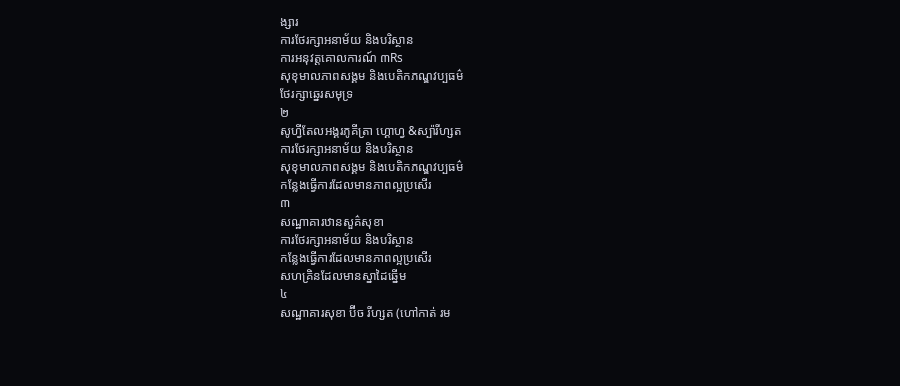ង្សារ
ការថែរក្សាអនាម័យ និងបរិស្ថាន
ការអនុវត្តគោលការណ៍ ៣Rs
សុខុមាលភាពសង្គម និងបេតិកភណ្ឌវប្បធម៌
ថែរក្សាឆ្នេរសមុទ្រ
២
សូហ្វីតែលអង្គរភូគីត្រា ហ្គោហ្វ &ស្ប៉ារីហ្សត
ការថែរក្សាអនាម័យ និងបរិស្ថាន
សុខុមាលភាពសង្គម និងបេតិកភណ្ឌវប្បធម៌
កន្លែងធ្វើការដែលមានភាពល្អប្រសើរ
៣
សណ្ឋាគារឋានសួគ៌សុខា
ការថែរក្សាអនាម័យ និងបរិស្ថាន
កន្លែងធ្វើការដែលមានភាពល្អប្រសើរ
សហគ្រិនដែលមានស្នាដៃឆ្នើម
៤
សណ្ឋាគារសុខា ប៊ីច រីហ្សត (ហៅកាត់ រម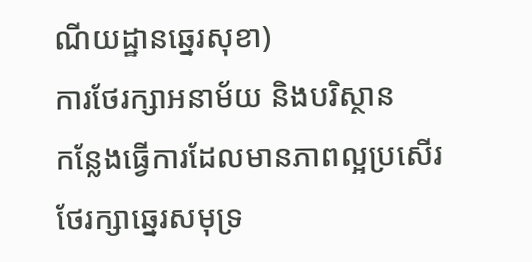ណីយដ្ឋានឆ្នេរសុខា)
ការថែរក្សាអនាម័យ និងបរិស្ថាន
កន្លែងធ្វើការដែលមានភាពល្អប្រសើរ
ថែរក្សាឆ្នេរសមុទ្រ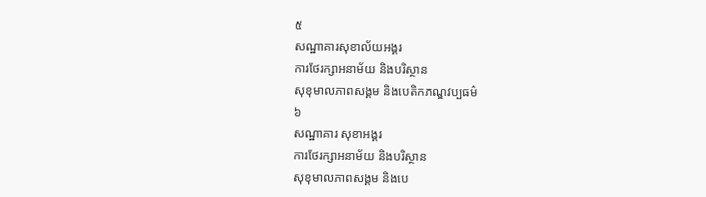៥
សណ្ឋាគារសុខាល័យអង្គរ
ការថែរក្សាអនាម័យ និងបរិស្ថាន
សុខុមាលភាពសង្គម និងបេតិកភណ្ឌវប្បធម៌
៦
សណ្ឋាគារ សុខាអង្គរ
ការថែរក្សាអនាម័យ និងបរិស្ថាន
សុខុមាលភាពសង្គម និងបេ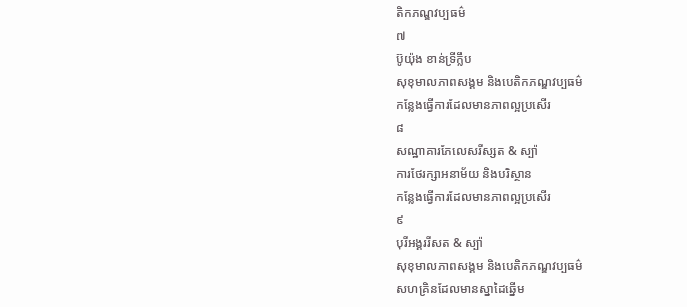តិកភណ្ឌវប្បធម៌
៧
ប៊ូយ៉ុង ខាន់ទ្រីក្លឹប
សុខុមាលភាពសង្គម និងបេតិកភណ្ឌវប្បធម៌
កន្លែងធ្វើការដែលមានភាពល្អប្រសើរ
៨
សណ្ឋាគារភែលេសរីស្សត & ស្ប៉ា
ការថែរក្សាអនាម័យ និងបរិស្ថាន
កន្លែងធ្វើការដែលមានភាពល្អប្រសើរ
៩
បុរីអង្គររីសត & ស្ប៉ា
សុខុមាលភាពសង្គម និងបេតិកភណ្ឌវប្បធម៌
សហគ្រិនដែលមានស្នាដៃឆ្នើម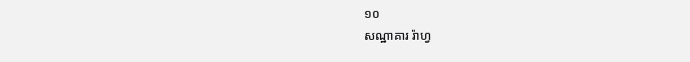១០
សណ្ឋាគារ រ៉ាហ្វ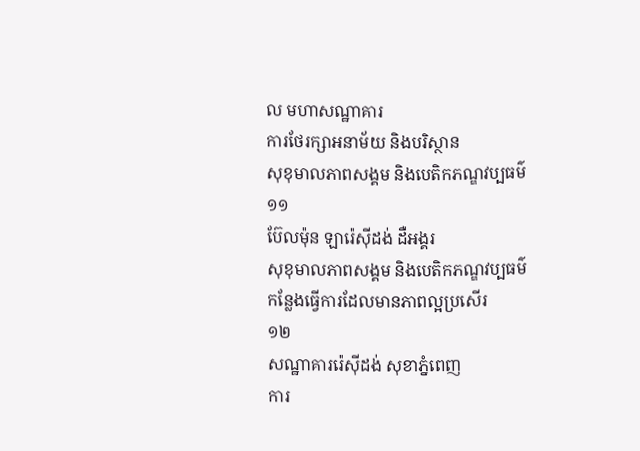ល មហាសណ្ឋាគារ
ការថែរក្សាអនាម័យ និងបរិស្ថាន
សុខុមាលភាពសង្គម និងបេតិកភណ្ឌវប្បធម៌
១១
ប៊ែលម៉ុន ឡារ៉េស៊ីដង់ ដឺអង្គរ
សុខុមាលភាពសង្គម និងបេតិកភណ្ឌវប្បធម៌
កន្លែងធ្វើការដែលមានភាពល្អប្រសើរ
១២
សណ្ឋាគាររ៉េស៊ីដង់ សុខាភ្នំពេញ
ការ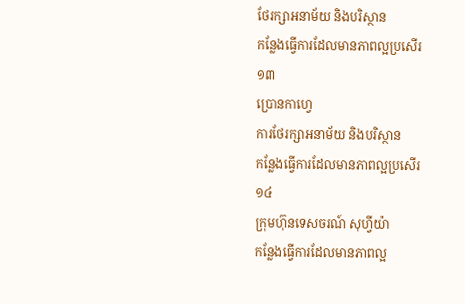ថែរក្សាអនាម័យ និងបរិស្ថាន
កន្លែងធ្វើការដែលមានភាពល្អប្រសើរ
១៣
ប្រោនកាហេ្វ
ការថែរក្សាអនាម័យ និងបរិស្ថាន
កន្លែងធ្វើការដែលមានភាពល្អប្រសើរ
១៤
ក្រុមហ៊ុនទេសចរណ៍ សុហ្វីយ៉ា
កន្លែងធ្វើការដែលមានភាពល្អ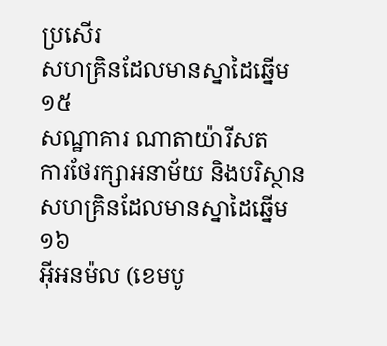ប្រសើរ
សហគ្រិនដែលមានស្នាដៃឆ្នើម
១៥
សណ្ឋាគារ ណាតាយ៉ារីសត
ការថែរក្សាអនាម័យ និងបរិស្ថាន
សហគ្រិនដែលមានស្នាដៃឆ្នើម
១៦
អ៊ីអនម៉ល (ខេមបូ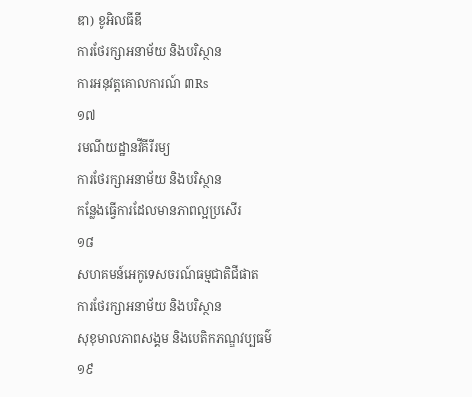ឌា) ខូអិលធីឌី
ការថែរក្សាអនាម័យ និងបរិស្ថាន
ការអនុវត្តគោលការណ៍ ៣Rs
១៧
រមណីយដ្ឋានវីគីរីរម្យ
ការថែរក្សាអនាម័យ និងបរិស្ថាន
កន្លែងធ្វើការដែលមានភាពល្អប្រសើរ
១៨
សហគមន៍អេកូទេសចរណ៍ធម្មជាតិជីផាត
ការថែរក្សាអនាម័យ និងបរិស្ថាន
សុខុមាលភាពសង្គម និងបេតិកភណ្ឌវប្បធម៌
១៩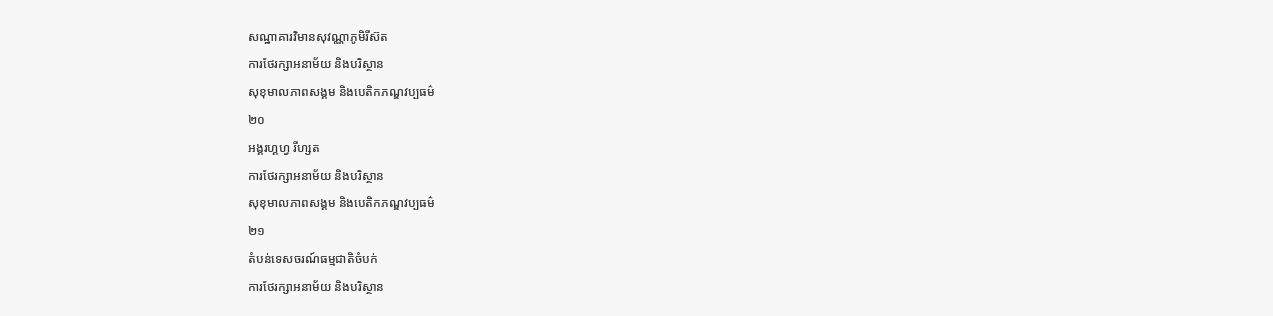សណ្ឋាគារវិមានសុវណ្ណាភូមិរីស៊ត
ការថែរក្សាអនាម័យ និងបរិស្ថាន
សុខុមាលភាពសង្គម និងបេតិកភណ្ឌវប្បធម៌
២០
អង្គរហ្គហ្វ រីហ្សត
ការថែរក្សាអនាម័យ និងបរិស្ថាន
សុខុមាលភាពសង្គម និងបេតិកភណ្ឌវប្បធម៌
២១
តំបន់ទេសចរណ៍ធម្មជាតិចំបក់
ការថែរក្សាអនាម័យ និងបរិស្ថាន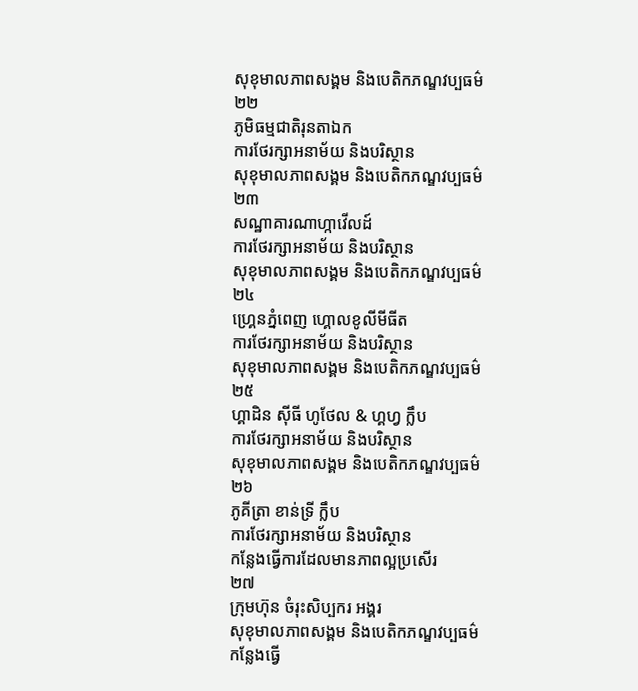សុខុមាលភាពសង្គម និងបេតិកភណ្ឌវប្បធម៌
២២
ភូមិធម្មជាតិរុនតាឯក
ការថែរក្សាអនាម័យ និងបរិស្ថាន
សុខុមាលភាពសង្គម និងបេតិកភណ្ឌវប្បធម៌
២៣
សណ្ឋាគារណាហ្កាវើលដ៍
ការថែរក្សាអនាម័យ និងបរិស្ថាន
សុខុមាលភាពសង្គម និងបេតិកភណ្ឌវប្បធម៌
២៤
ហ្រ្គេនភ្នំពេញ ហ្គោលខូលីមីធីត
ការថែរក្សាអនាម័យ និងបរិស្ថាន
សុខុមាលភាពសង្គម និងបេតិកភណ្ឌវប្បធម៌
២៥
ហ្គាដិន ស៊ីធី ហូថែល & ហ្គហ្វ ក្លឹប
ការថែរក្សាអនាម័យ និងបរិស្ថាន
សុខុមាលភាពសង្គម និងបេតិកភណ្ឌវប្បធម៌
២៦
ភូគីត្រា ខាន់ទ្រី ក្លឹប
ការថែរក្សាអនាម័យ និងបរិស្ថាន
កន្លែងធ្វើការដែលមានភាពល្អប្រសើរ
២៧
ក្រុមហ៊ុន ចំរុះសិប្បករ អង្គរ
សុខុមាលភាពសង្គម និងបេតិកភណ្ឌវប្បធម៌
កន្លែងធ្វើ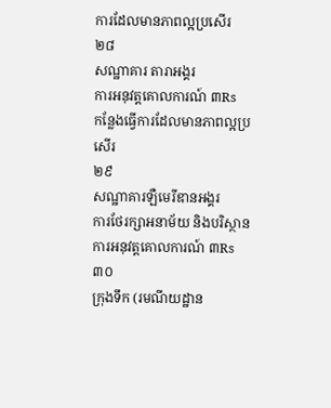ការដែលមានភាពល្អប្រសើរ
២៨
សណ្ឋាគារ តារាអង្គរ
ការអនុវត្តគោលការណ៍ ៣Rs
កន្លែងធ្វើការដែលមានភាពល្អប្រសើរ
២៩
សណ្ឋាគារឡឺមេរីឌានអង្គរ
ការថែរក្សាអនាម័យ និងបរិស្ថាន
ការអនុវត្តគោលការណ៍ ៣Rs
៣០
ក្រុងទឹក (រមណីយដ្ឋាន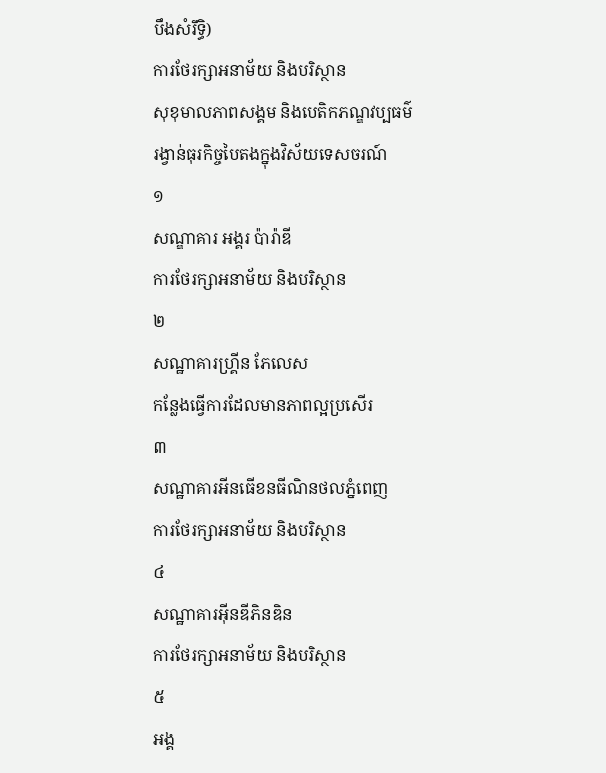បឹងសំរឹទ្ធិ)
ការថែរក្សាអនាម័យ និងបរិស្ថាន
សុខុមាលភាពសង្គម និងបេតិកភណ្ឌវប្បធម៌
រង្វាន់ធុរកិច្ចបៃតងក្នុងវិស័យទេសចរណ៍
១
សណ្ឌាគារ អង្គរ ប៉ារ៉ាឌី
ការថែរក្សាអនាម័យ និងបរិស្ថាន
២
សណ្ឋាគារហ្គ្រីន ភែលេស
កន្លែងធ្វើការដែលមានភាពល្អប្រសើរ
៣
សណ្ឋាគារអីនធើខនធីណិនថលភ្នំពេញ
ការថែរក្សាអនាម័យ និងបរិស្ថាន
៤
សណ្ឋាគារអ៊ីនឌីភិនឌិន
ការថែរក្សាអនាម័យ និងបរិស្ថាន
៥
អង្គ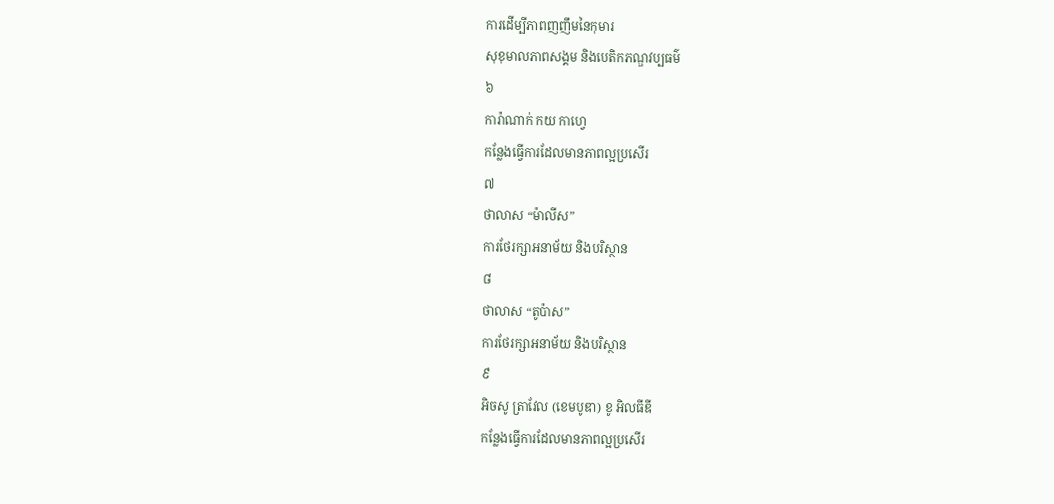ការដើម្បីភាពញញឹមនៃកុមារ
សុខុមាលភាពសង្គម និងបេតិកភណ្ឌវប្បធម៌
៦
ការ៉ាណាក់ កយ កាហ្វេ
កន្លែងធ្វើការដែលមានភាពល្អប្រសើរ
៧
ថាលាស “ម៉ាលីស”
ការថែរក្សាអនាម័យ និងបរិស្ថាន
៨
ថាលាស “តូប៉ាស”
ការថែរក្សាអនាម័យ និងបរិស្ថាន
៩
អិចសូ ត្រាវែល (ខេមបូឌា) ខូ អិលធីឌី
កន្លែងធ្វើការដែលមានភាពល្អប្រសើរ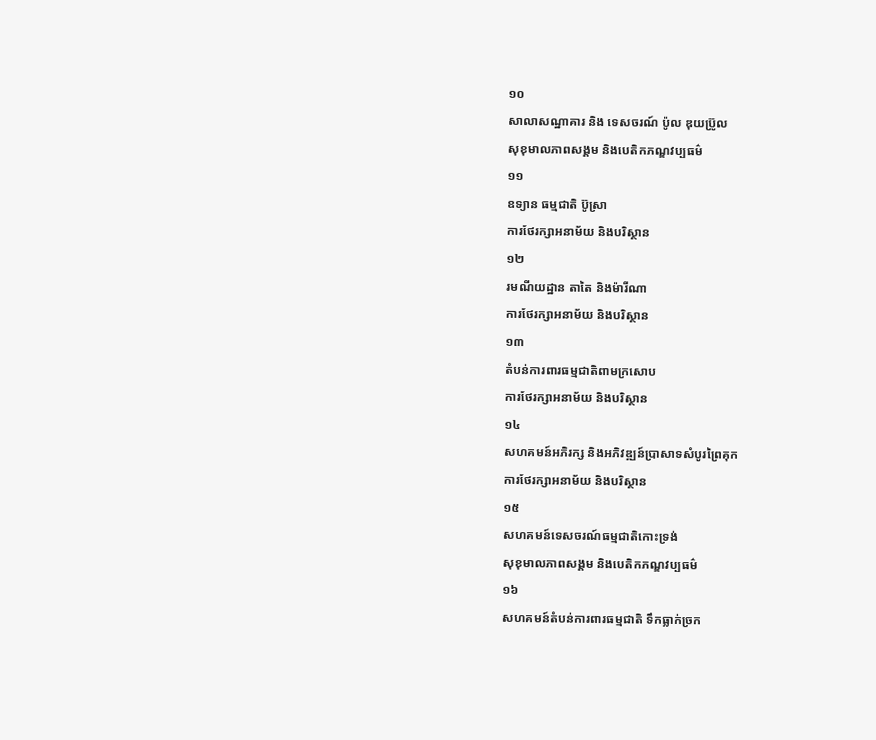១០
សាលាសណ្ឋាគារ និង ទេសចរណ៍ ប៉ូល ឌុយប្រ៊ូល
សុខុមាលភាពសង្គម និងបេតិកភណ្ឌវប្បធម៌
១១
ឧទ្យាន ធម្មជាតិ ប៊ូស្រា
ការថែរក្សាអនាម័យ និងបរិស្ថាន
១២
រមណីយដ្ឋាន តាតៃ និងម៉ារីណា
ការថែរក្សាអនាម័យ និងបរិស្ថាន
១៣
តំបន់ការពារធម្មជាតិពាមក្រសោប
ការថែរក្សាអនាម័យ និងបរិស្ថាន
១៤
សហគមន៍អភិរក្ស និងអភិវឌ្ឍន៍ប្រាសាទសំបូរព្រៃគុក
ការថែរក្សាអនាម័យ និងបរិស្ថាន
១៥
សហគមន៍ទេសចរណ៍ធម្មជាតិកោះទ្រង់
សុខុមាលភាពសង្គម និងបេតិកភណ្ឌវប្បធម៌
១៦
សហគមន៍តំបន់ការពារធម្មជាតិ ទឹកធ្លាក់ច្រក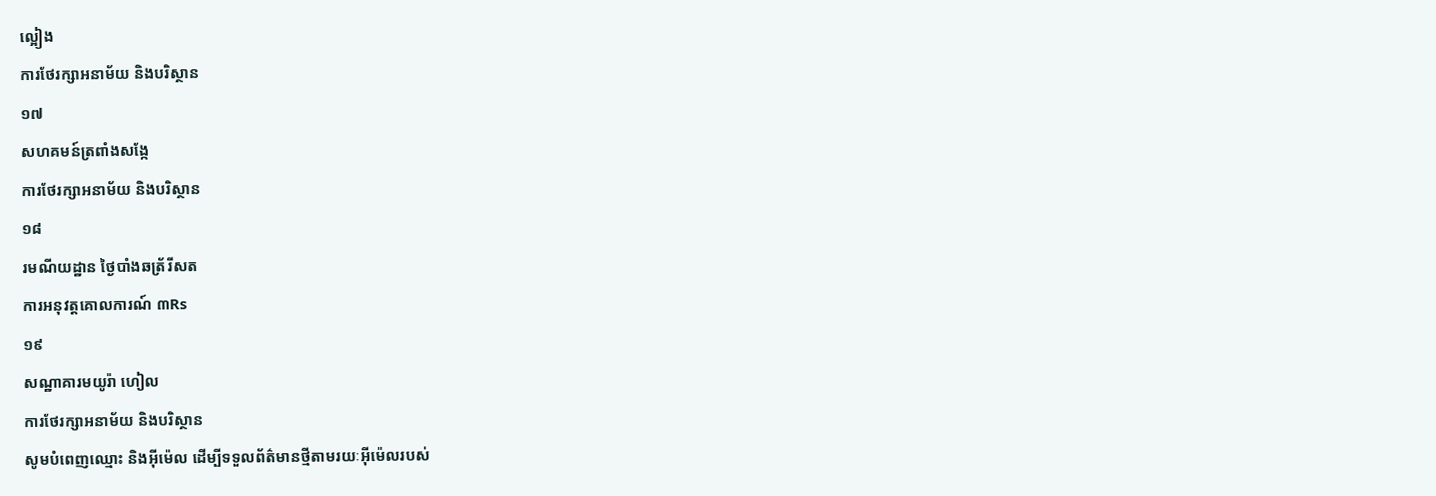ល្អៀង
ការថែរក្សាអនាម័យ និងបរិស្ថាន
១៧
សហគមន៍ត្រពាំងសង្កែ
ការថែរក្សាអនាម័យ និងបរិស្ថាន
១៨
រមណីយដ្ឋាន ថ្ងៃបាំងឆត្រ័រីសត
ការអនុវត្តគោលការណ៍ ៣Rs
១៩
សណ្ឋាគារមយូរ៉ា ហៀល
ការថែរក្សាអនាម័យ និងបរិស្ថាន
សូមបំពេញឈ្មោះ និងអ៊ីម៉េល ដើម្បីទទួលព័ត៌មានថ្មីតាមរយៈអ៊ីម៉េលរបស់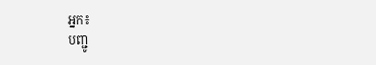អ្នក៖
បញ្ជូ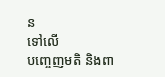ន
ទៅលើ
បញ្ចេញមតិ និងពា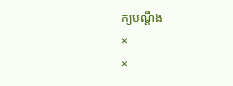ក្យបណ្តឹង
×
×